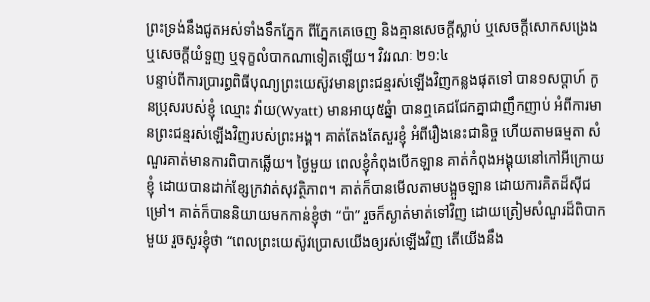ព្រះទ្រង់នឹងជូតអស់ទាំងទឹកភ្នែក ពីភ្នែកគេចេញ និងគ្មានសេចក្តីស្លាប់ ឬសេចក្តីសោកសង្រេង ឬសេចក្តីយំទួញ ឬទុក្ខលំបាកណាទៀតឡើយ។ វិវរណៈ ២១:៤
បន្ទាប់ពីការប្រារព្ធពិធីបុណ្យព្រះយេស៊ូវមានព្រះជន្មរស់ឡើងវិញកន្លងផុតទៅ បាន១សប្តាហ៍ កូនប្រុសរបស់ខ្ញុំ ឈ្មោះ វ៉ាយ(Wyatt) មានអាយុ៥ឆ្នំា បានឮគេជជែកគ្នាជាញឹកញាប់ អំពីការមានព្រះជន្មរស់ឡើងវិញរបស់ព្រះអង្គ។ គាត់តែងតែសួរខ្ញុំ អំពីរឿងនេះជានិច្ច ហើយតាមធម្មតា សំណួរគាត់មានការពិបាកឆ្លើយ។ ថ្ងៃមួយ ពេលខ្ញុំកំពុងបើកឡាន គាត់កំពុងអង្គុយនៅកៅអីក្រោយខ្ញុំ ដោយបានដាក់ខ្សែក្រវាត់សុវត្ថិភាព។ គាត់ក៏បានមើលតាមបង្អួចឡាន ដោយការគិតដ៏ស៊ីជម្រៅ។ គាត់ក៏បាននិយាយមកកាន់ខ្ញុំថា “ប៉ា” រួចក៏ស្ងាត់មាត់ទៅវិញ ដោយត្រៀមសំណួរដ៏ពិបាកមួយ រួចសួរខ្ញុំថា “ពេលព្រះយេស៊ូវប្រោសយើងឲ្យរស់ឡើងវិញ តើយើងនឹង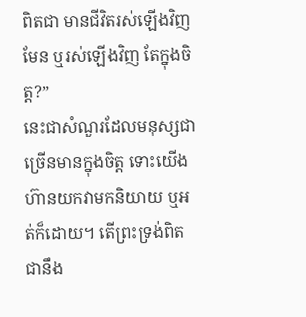ពិតជា មានជីវិតរស់ឡើងវិញមែន ឬរស់ឡើងវិញ តែក្នុងចិត្ត?”
នេះជាសំណួរដែលមនុស្សជាច្រើនមានក្នុងចិត្ត ទោះយើងហ៊ានយកវាមកនិយាយ ឬអត់ក៏ដោយ។ តើព្រះទ្រង់ពិតជានឹង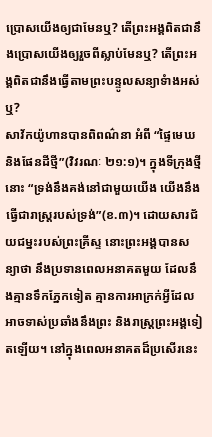ប្រោសយើងឲ្យជាមែនឬ? តើព្រះអង្គពិតជានឹងប្រោសយើងឲ្យរួចពីស្លាប់មែនឬ? តើព្រះអង្គពិតជានឹងធ្វើតាមព្រះបន្ទូលសន្យាទំាងអស់ឬ?
សាវ័កយ៉ូហានបានពិពណ៌នា អំពី “ផ្ទៃមេឃ និងផែនដីថ្មី”(វិវរណៈ ២១:១)។ ក្នុងទីក្រុងថ្មីនោះ “ទ្រង់នឹងគង់នៅជាមួយយើង យើងនឹងធ្វើជារាស្ត្ររបស់ទ្រង់”(ខ.៣)។ ដោយសារជ័យជម្នះរបស់ព្រះគ្រីស្ទ នោះព្រះអង្គបានសន្យាថា នឹងប្រទានពេលអនាគតមួយ ដែលនឹងគ្មានទឹកភ្នែកទៀត គ្មានការអាក្រក់អ្វីដែលអាចទាស់ប្រឆាំងនឹងព្រះ និងរាស្រ្តព្រះអង្គទៀតឡើយ។ នៅក្នុងពេលអនាគតដ៏ប្រសើរនេះ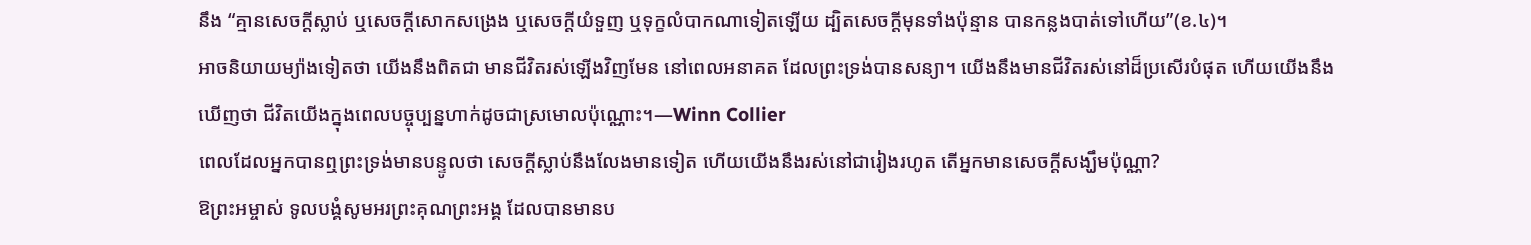នឹង “គ្មានសេចក្តីស្លាប់ ឬសេចក្តីសោកសង្រេង ឬសេចក្តីយំទួញ ឬទុក្ខលំបាកណាទៀតឡើយ ដ្បិតសេចក្តីមុនទាំងប៉ុន្មាន បានកន្លងបាត់ទៅហើយ”(ខ.៤)។
អាចនិយាយម្យ៉ាងទៀតថា យើងនឹងពិតជា មានជីវិតរស់ឡើងវិញមែន នៅពេលអនាគត ដែលព្រះទ្រង់បានសន្យា។ យើងនឹងមានជីវិតរស់នៅដ៏ប្រសើរបំផុត ហើយយើងនឹងឃើញថា ជីវិតយើងក្នុងពេលបច្ចុប្បន្នហាក់ដូចជាស្រមោលប៉ុណ្ណោះ។—Winn Collier
ពេលដែលអ្នកបានឮព្រះទ្រង់មានបន្ទូលថា សេចក្តីស្លាប់នឹងលែងមានទៀត ហើយយើងនឹងរស់នៅជារៀងរហូត តើអ្នកមានសេចក្តីសង្ឃឹមប៉ុណ្ណា?
ឱព្រះអម្ចាស់ ទូលបង្គំសូមអរព្រះគុណព្រះអង្គ ដែលបានមានប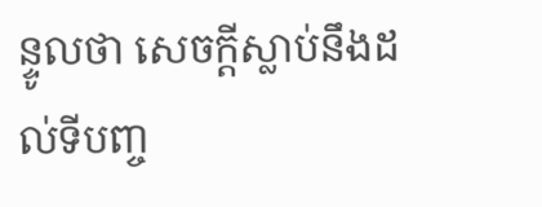ន្ទូលថា សេចក្តីស្លាប់នឹងដល់ទីបញ្ច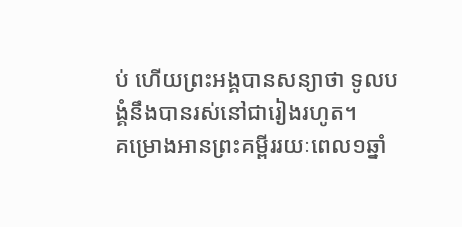ប់ ហើយព្រះអង្គបានសន្យាថា ទូលបង្គំនឹងបានរស់នៅជារៀងរហូត។
គម្រោងអានព្រះគម្ពីររយៈពេល១ឆ្នាំ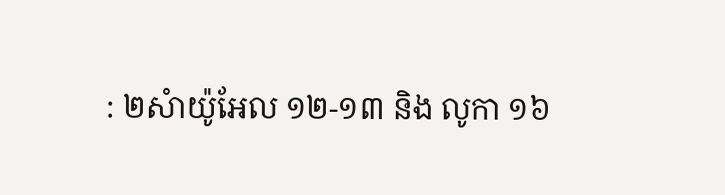: ២សំាយ៉ូអែល ១២-១៣ និង លូកា ១៦